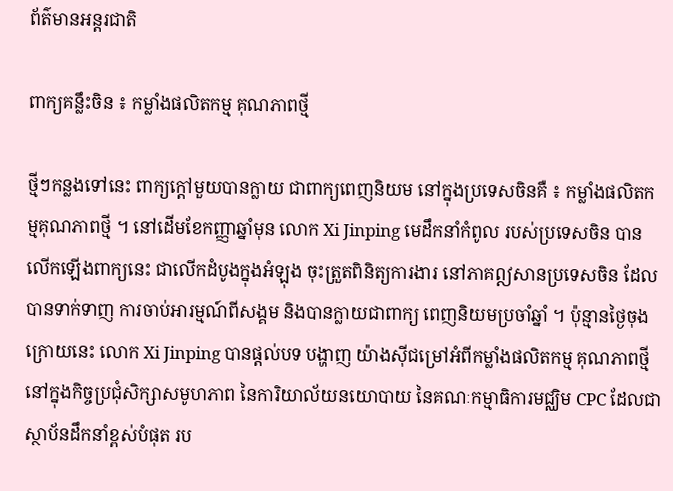ព័ត៌មានអន្តរជាតិ

ពាក្យគន្លឹះចិន ៖ កម្លាំងផលិតកម្ម គុណភាពថ្មី

ថ្មីៗកន្លងទៅនេះ ពាក្យក្តៅមួយបានក្លាយ ជាពាក្យពេញនិយម នៅក្នុងប្រទេសចិនគឺ ៖ កម្លាំងផលិតកម្មគុណភាពថ្មី ។ នៅដើមខែកញ្ញាឆ្នាំមុន លោក Xi Jinping មេដឹកនាំកំពូល របស់ប្រទេសចិន បានលើកឡើងពាក្យនេះ ជាលើកដំបូងក្នុងអំឡុង ចុះត្រួតពិនិត្យការងារ នៅភាគឦសានប្រទេសចិន ដែលបានទាក់ទាញ ការចាប់អារម្មណ៍ពីសង្គម និងបានក្លាយជាពាក្យ ពេញនិយមប្រចាំឆ្នាំ ។ ប៉ុន្មានថ្ងៃចុងក្រោយនេះ លោក Xi Jinping បានផ្តល់បទ បង្ហាញ យ៉ាងស៊ីជម្រៅអំពីកម្លាំងផលិតកម្ម គុណភាពថ្មីនៅក្នុងកិច្ចប្រជុំសិក្សាសមូហភាព នៃការិយាល័យនយោបាយ នៃគណៈកម្មាធិការមជ្ឈិម CPC ដែលជាស្ថាប័នដឹកនាំខ្ពស់បំផុត រប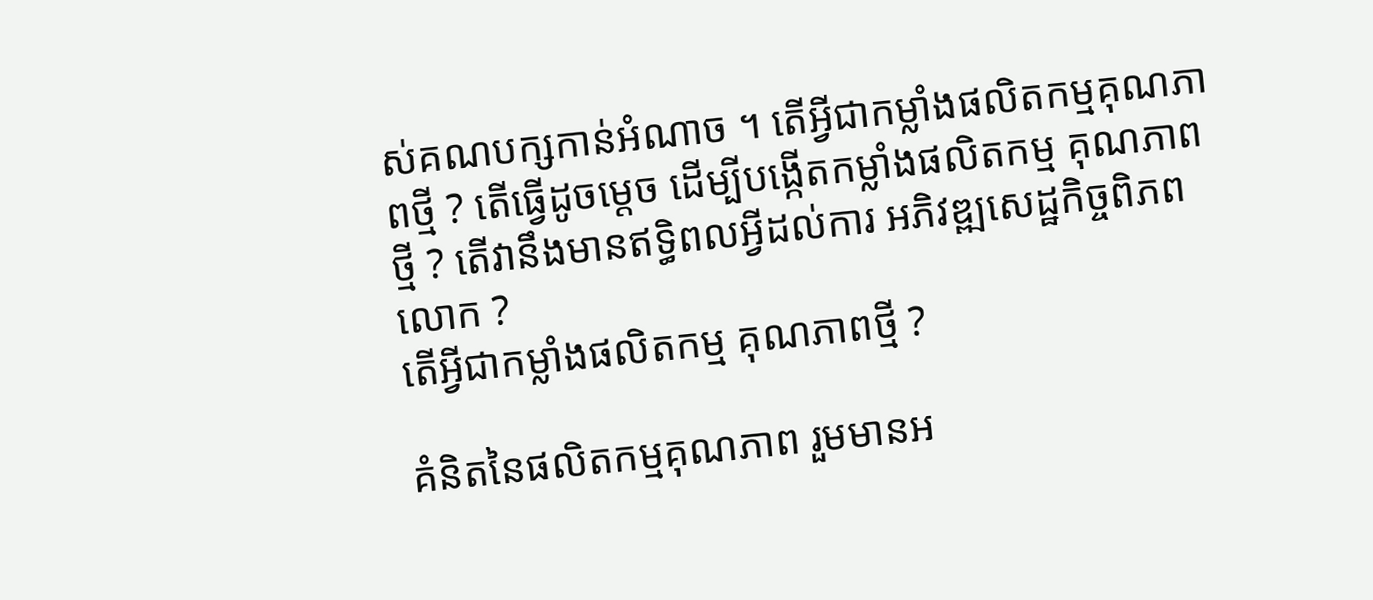ស់គណបក្សកាន់អំណាច ។ តើអ្វីជាកម្លាំងផលិតកម្មគុណភាពថ្មី ? តើធ្វើដូចម្តេច ដើម្បីបង្កើតកម្លាំងផលិតកម្ម គុណភាពថ្មី ? តើវានឹងមានឥទ្ធិពលអ្វីដល់ការ អភិវឌ្ឍសេដ្ឋកិច្ចពិភពលោក ?
តើអ្វីជាកម្លាំងផលិតកម្ម គុណភាពថ្មី ?

គំនិតនៃផលិតកម្មគុណភាព រួមមានអ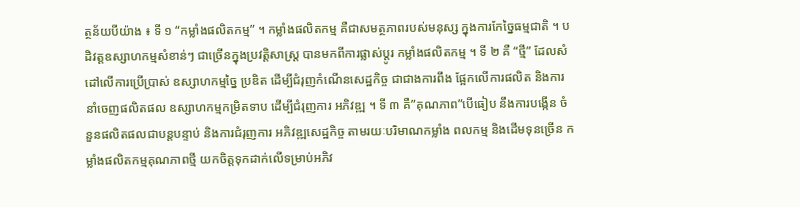ត្ថន័យបីយ៉ាង ៖ ទី ១ “កម្លាំងផលិតកម្ម” ។ កម្លាំងផលិតកម្ម គឺជាសមត្ថភាពរបស់មនុស្ស ក្នុងការកែច្នៃធម្មជាតិ ។ បដិវត្តឧស្សាហកម្មសំខាន់ៗ ជាច្រើនក្នុងប្រវត្តិសាស្ត្រ បានមកពីការផ្លាស់ប្តូរ កម្លាំងផលិតកម្ម ។ ទី ២ គឺ “ថ្មី” ដែលសំដៅលើការប្រើប្រាស់ ឧស្សាហកម្មច្នៃ ប្រឌិត ដើម្បីជំរុញកំណើនសេដ្ឋកិច្ច ជាជាងការពឹង ផ្អែកលើការផលិត និងការនាំចេញផលិតផល ឧស្សាហកម្មកម្រិតទាប ដើម្បីជំរុញការ អភិវឌ្ឍ ។ ទី ៣ គឺ”គុណភាព”បើធៀប នឹងការបង្កើន ចំនួនផលិតផលជាបន្តបន្ទាប់ និងការជំរុញការ អភិវឌ្ឍសេដ្ឋកិច្ច តាមរយៈបរិមាណកម្លាំង ពលកម្ម និងដើមទុនច្រើន កម្លាំងផលិតកម្មគុណភាពថ្មី យកចិត្តទុកដាក់លើទម្រាប់អភិវ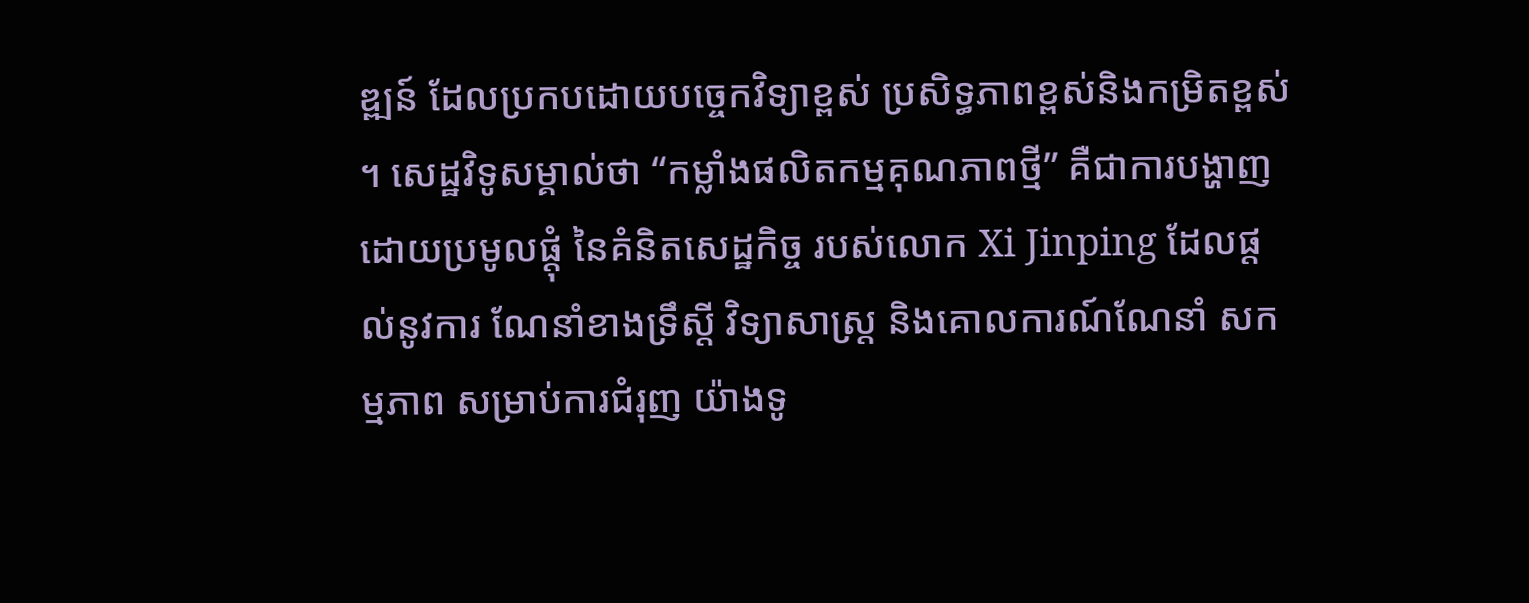ឌ្ឍន៍ ដែលប្រកបដោយបច្ចេកវិទ្យាខ្ពស់ ប្រសិទ្ធភាពខ្ពស់និងកម្រិតខ្ពស់ ។ សេដ្ឋវិទូសម្គាល់ថា “កម្លាំងផលិតកម្មគុណភាពថ្មី” គឺជាការបង្ហាញដោយប្រមូលផ្តុំ នៃគំនិតសេដ្ឋកិច្ច របស់លោក Xi Jinping ដែលផ្តល់នូវការ ណែនាំខាងទ្រឹស្តី វិទ្យាសាស្ត្រ និងគោលការណ៍ណែនាំ សកម្មភាព សម្រាប់ការជំរុញ យ៉ាងទូ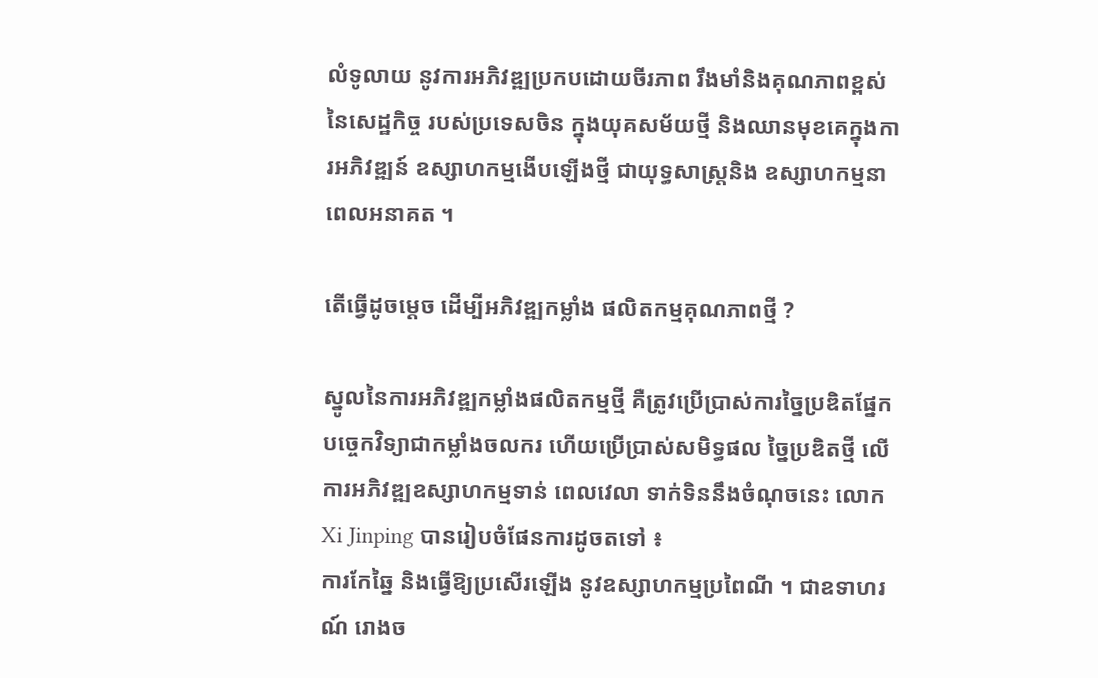លំទូលាយ នូវការអភិវឌ្ឍប្រកបដោយចីរភាព រឹងមាំនិងគុណភាពខ្ពស់ នៃសេដ្ឋកិច្ច របស់ប្រទេសចិន ក្នុងយុគសម័យថ្មី និងឈានមុខគេក្នុងការអភិវឌ្ឍន៍ ឧស្សាហកម្មងើបឡើងថ្មី ជាយុទ្ធសាស្ត្រនិង ឧស្សាហកម្មនាពេលអនាគត ។

តើធ្វើដូចម្តេច ដើម្បីអភិវឌ្ឍកម្លាំង ផលិតកម្មគុណភាពថ្មី ?

ស្នូលនៃការអភិវឌ្ឍកម្លាំងផលិតកម្មថ្មី គឺត្រូវប្រើប្រាស់ការច្នៃប្រឌិតផ្នែក បច្ចេកវិទ្យាជាកម្លាំងចលករ ហើយប្រើប្រាស់សមិទ្ធផល ច្នៃប្រឌិតថ្មី លើការអភិវឌ្ឍឧស្សាហកម្មទាន់ ពេលវេលា ទាក់ទិននឹងចំណុចនេះ លោក Xi Jinping បានរៀបចំផែនការដូចតទៅ ៖
ការកែឆ្នៃ និងធ្វើឱ្យប្រសើរឡើង នូវឧស្សាហកម្មប្រពៃណី ។ ជាឧទាហរណ៍ រោងច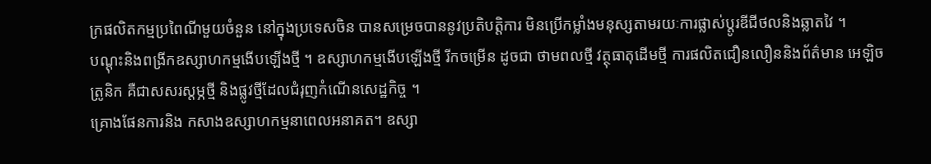ក្រផលិតកម្មប្រពៃណីមួយចំនួន នៅក្នុងប្រទេសចិន បានសម្រេចបាននូវប្រតិបត្តិការ មិនប្រើកម្លាំងមនុស្សតាមរយៈការផ្លាស់ប្តូរឌីជីថលនិងឆ្លាតវៃ ។
បណ្ដុះនិងពង្រីកឧស្សាហកម្មងើបឡើងថ្មី ។ ឧស្សាហកម្មងើបឡើងថ្មី រីកចម្រើន ដូចជា ថាមពលថ្មី វត្ថុធាតុដើមថ្មី ការផលិតជឿនលឿននិងព័ត៌មាន អេឡិចត្រូនិក គឺជាសសរស្តម្ភថ្មី និងផ្លូវថ្មីដែលជំរុញកំណើនសេដ្ឋកិច្ច ។
គ្រោងផែនការនិង កសាងឧស្សាហកម្មនាពេលអនាគត។ ឧស្សា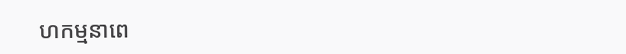ហកម្មនាពេ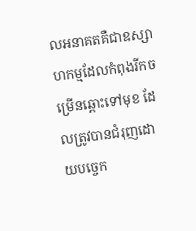លអនាគតគឺជាឧស្សាហកម្មដែលកំពុងរីកចម្រើនឆ្ពោះទៅមុខ ដែលត្រូវបានជំរុញដោយបច្ចេក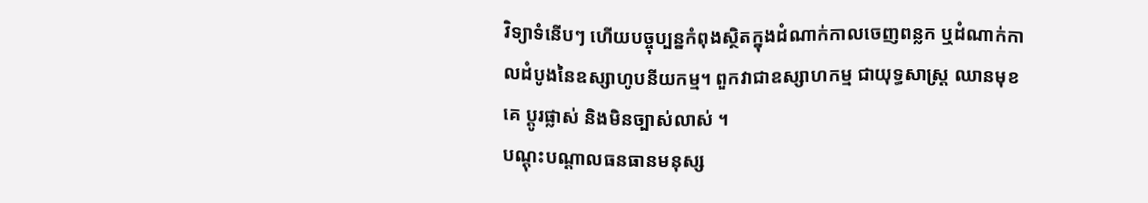វិទ្យាទំនើបៗ ហើយបច្ចុប្បន្នកំពុងស្ថិតក្នុងដំណាក់កាលចេញពន្លក ឬដំណាក់កាលដំបូងនៃឧស្សាហូបនីយកម្ម។ ពួកវាជាឧស្សាហកម្ម ជាយុទ្ធសាស្ត្រ ឈានមុខគេ ប្ដូរផ្លាស់ និងមិនច្បាស់លាស់ ។
បណ្ដុះបណ្ដាលធនធានមនុស្ស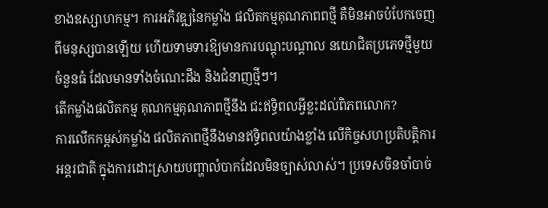ខាងឧស្សាហកម្ម។ ការអភិវឌ្ឍនៃកម្លាំង ផលិតកម្មគុណភាពពថ្មី គឺមិនអាចបំបែកចេញពីមនុស្សបានឡើយ ហើយទាមទារឱ្យមានការបណ្ដុះបណ្ដាល នយោជិតប្រភេទថ្មីមួយ ចំនួនធំ ដែលមានទាំងចំណេះដឹង និងជំនាញថ្មីៗ។
តើកម្លាំងផលិតកម្ម គុណកម្មគុណភាពថ្មីនឹង ជះឥទ្ធិពលអ្វីខ្លះដល់ពិភពលោក?
ការលើកកម្ពស់កម្លាំង ផលិតភាពថ្មីនឹងមានឥទ្ធិពលយ៉ាងខ្លាំង លើកិច្ចសហប្រតិបត្តិការអន្តរជាតិ ក្នុងការដោះស្រាយបញ្ហាលំបាកដែលមិនច្បាស់លាស់។ ប្រទេសចិនចាំបាច់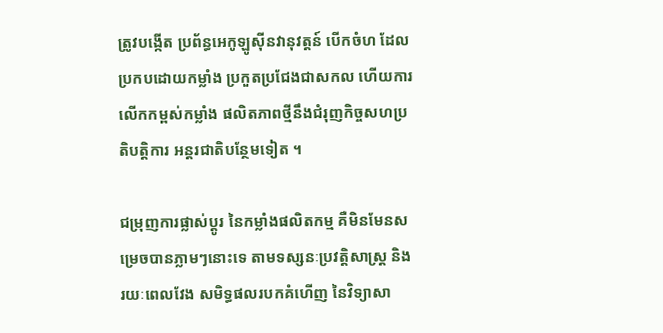ត្រូវបង្កើត ប្រព័ន្ធអេកូឡូស៊ីនវានុវត្តន៍ បើកចំហ ដែលប្រកបដោយកម្លាំង ប្រកួតប្រជែងជាសកល ហើយការលើកកម្ពស់កម្លាំង ផលិតភាពថ្មីនឹងជំរុញកិច្ចសហប្រតិបត្តិការ អន្តរជាតិបន្ថែមទៀត ។

ជម្រុញការផ្លាស់ប្តូរ នៃកម្លាំងផលិតកម្ម គឺមិនមែនសម្រេចបានភ្លាមៗនោះទេ តាមទស្សនៈប្រវត្តិសាស្ត្រ និង រយៈពេលវែង សមិទ្ធផលរបកគំហើញ នៃវិទ្យាសា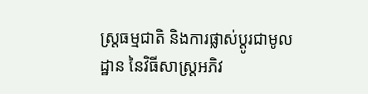ស្ត្រធម្មជាតិ និងការផ្លាស់ប្តូរជាមូលដ្ឋាន នៃវិធីសាស្រ្តអភិវ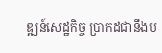ឌ្ឍន៍សេដ្ឋកិច្ច ប្រាកដជានឹងប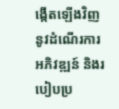ង្កើតឡើងវិញ នូវដំណើរការអភិវឌ្ឍន៍ និងរបៀបប្រ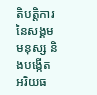តិបត្តិការ នៃសង្គមមនុស្ស និងបង្កើតអរិយធ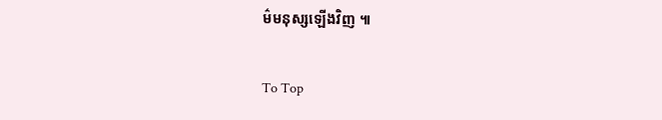ម៌មនុស្សឡើងវិញ ៕

To Top